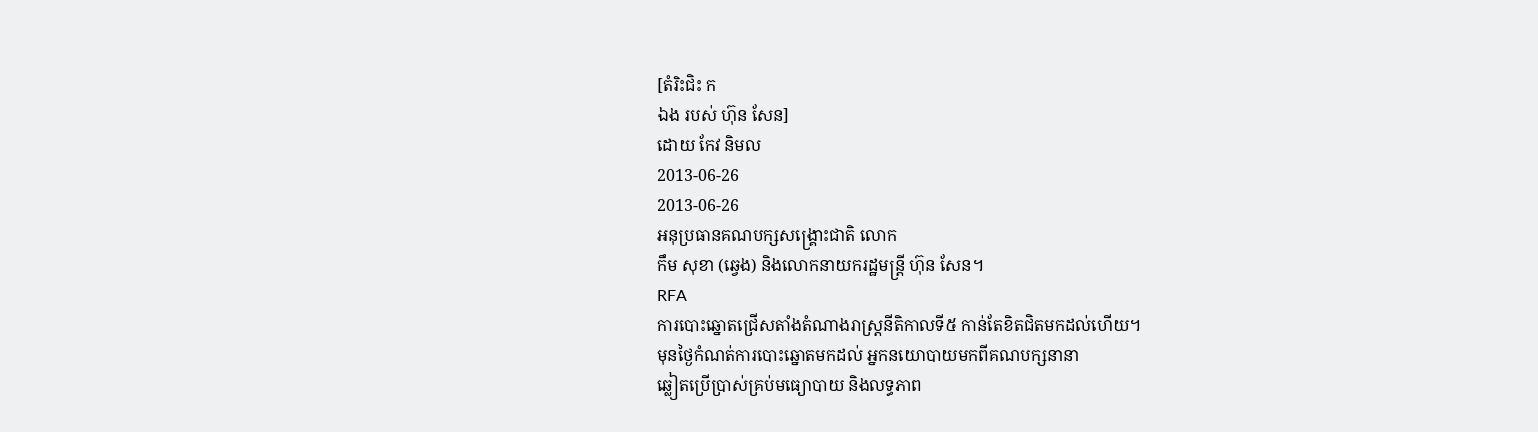[តំរិះជិះ ក
ឯង របស់ ហ៊ុន សែន]
ដោយ កែវ និមល
2013-06-26
2013-06-26
អនុប្រធានគណបក្សសង្គ្រោះជាតិ លោក
កឹម សុខា (ឆ្វេង) និងលោកនាយករដ្ឋមន្ត្រី ហ៊ុន សែន។
RFA
ការបោះឆ្នោតជ្រើសតាំងតំណាងរាស្ត្រនីតិកាលទី៥ កាន់តែខិតជិតមកដល់ហើយ។
មុនថ្ងៃកំណត់ការបោះឆ្នោតមកដល់ អ្នកនយោបាយមកពីគណបក្សនានា
ឆ្លៀតប្រើប្រាស់គ្រប់មធ្យោបាយ និងលទ្ធភាព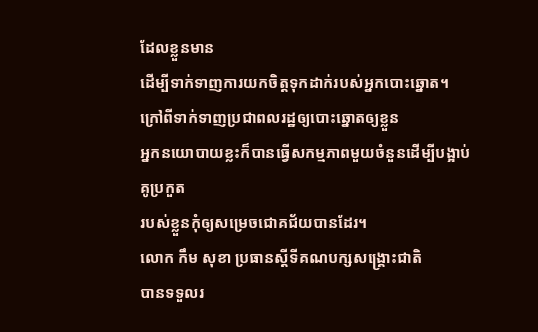ដែលខ្លួនមាន
ដើម្បីទាក់ទាញការយកចិត្តទុកដាក់របស់អ្នកបោះឆ្នោត។
ក្រៅពីទាក់ទាញប្រជាពលរដ្ឋឲ្យបោះឆ្នោតឲ្យខ្លួន
អ្នកនយោបាយខ្លះក៏បានធ្វើសកម្មភាពមួយចំនួនដើម្បីបង្អាប់គូប្រកួត
របស់ខ្លួនកុំឲ្យសម្រេចជោគជ័យបានដែរ។
លោក កឹម សុខា ប្រធានស្ដីទីគណបក្សសង្គ្រោះជាតិ
បានទទួលរ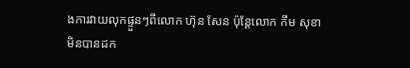ងការវាយលុកផ្ទួនៗពីលោក ហ៊ុន សែន ប៉ុន្តែលោក កឹម សុខា
មិនបានដក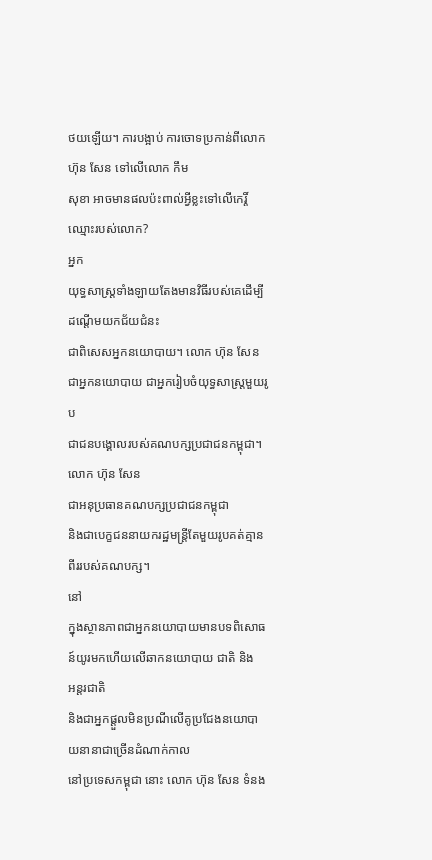ថយឡើយ។ ការបង្អាប់ ការចោទប្រកាន់ពីលោក ហ៊ុន សែន ទៅលើលោក កឹម
សុខា អាចមានផលប៉ះពាល់អ្វីខ្លះទៅលើកេរ្តិ៍ឈ្មោះរបស់លោក?
អ្នក
យុទ្ធសាស្ត្រទាំងឡាយតែងមានវិធីរបស់គេដើម្បីដណ្ដើមយកជ័យជំនះ
ជាពិសេសអ្នកនយោបាយ។ លោក ហ៊ុន សែន ជាអ្នកនយោបាយ ជាអ្នករៀបចំយុទ្ធសាស្ត្រមួយរូប
ជាជនបង្គោលរបស់គណបក្សប្រជាជនកម្ពុជា។ លោក ហ៊ុន សែន
ជាអនុប្រធានគណបក្សប្រជាជនកម្ពុជា
និងជាបេក្ខជននាយករដ្ឋមន្ត្រីតែមួយរូបគត់គ្មានពីររបស់គណបក្ស។
នៅ
ក្នុងស្ថានភាពជាអ្នកនយោបាយមានបទពិសោធន៍យូរមកហើយលើឆាកនយោបាយ ជាតិ និង
អន្តរជាតិ
និងជាអ្នកផ្ដួលមិនប្រណីលើគូប្រជែងនយោបាយនានាជាច្រើនដំណាក់កាល
នៅប្រទេសកម្ពុជា នោះ លោក ហ៊ុន សែន ទំនង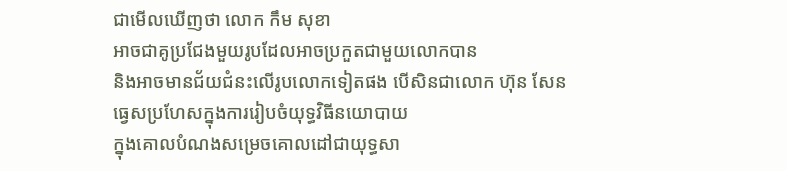ជាមើលឃើញថា លោក កឹម សុខា
អាចជាគូប្រជែងមួយរូបដែលអាចប្រកួតជាមួយលោកបាន
និងអាចមានជ័យជំនះលើរូបលោកទៀតផង បើសិនជាលោក ហ៊ុន សែន
ធ្វេសប្រហែសក្នុងការរៀបចំយុទ្ធវិធីនយោបាយ
ក្នុងគោលបំណងសម្រេចគោលដៅជាយុទ្ធសា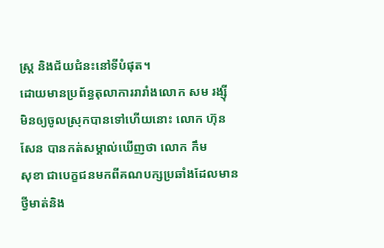ស្ត្រ និងជ័យជំនះនៅទីបំផុត។
ដោយមានប្រព័ន្ធតុលាការរារាំងលោក សម រង្ស៊ី
មិនឲ្យចូលស្រុកបានទៅហើយនោះ លោក ហ៊ុន សែន បានកត់សម្គាល់ឃើញថា លោក កឹម
សុខា ជាបេក្ខជនមកពីគណបក្សប្រឆាំងដែលមានថ្វីមាត់និង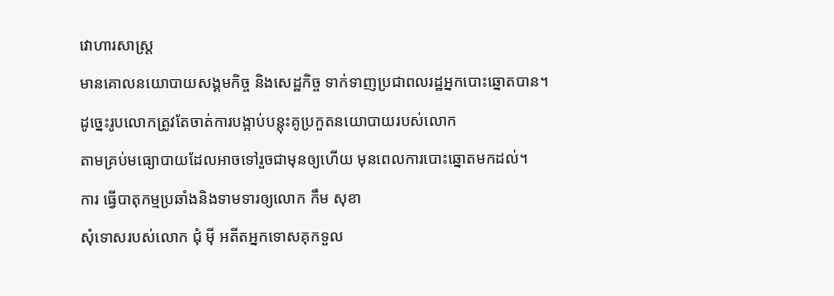វោហារសាស្ត្រ
មានគោលនយោបាយសង្គមកិច្ច និងសេដ្ឋកិច្ច ទាក់ទាញប្រជាពលរដ្ឋអ្នកបោះឆ្នោតបាន។
ដូច្នេះរូបលោកត្រូវតែចាត់ការបង្អាប់បន្តុះគូប្រកួតនយោបាយរបស់លោក
តាមគ្រប់មធ្យោបាយដែលអាចទៅរួចជាមុនឲ្យហើយ មុនពេលការបោះឆ្នោតមកដល់។
ការ ធ្វើបាតុកម្មប្រឆាំងនិងទាមទារឲ្យលោក កឹម សុខា
សុំទោសរបស់លោក ជុំ ម៉ី អតីតអ្នកទោសគុកទួល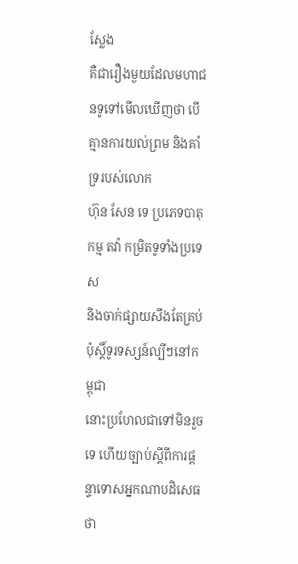ស្លែង
គឺជារឿងមួយដែលមហាជនទូទៅមើលឃើញថា បើគ្មានការយល់ព្រម និងគាំទ្ររបស់លោក
ហ៊ុន សែន ទេ ប្រភេទបាតុកម្ម តវ៉ា កម្រិតទូទាំងប្រទេស
និងចាក់ផ្សាយសឹងតែគ្រប់ប៉ុស្តិ៍ទូរទស្សន៍ល្បីៗនៅកម្ពុជា
នោះប្រហែលជាទៅមិនរួចទេ ហើយច្បាប់ស្ដីពីការផ្ដន្ទាទោសអ្នកណាបដិសេធថា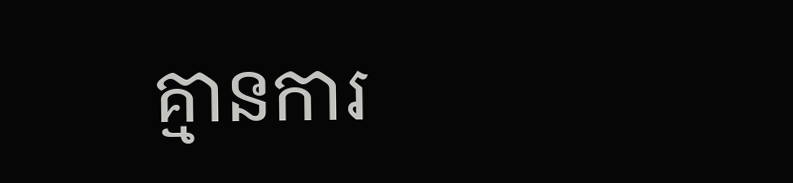គ្មានការ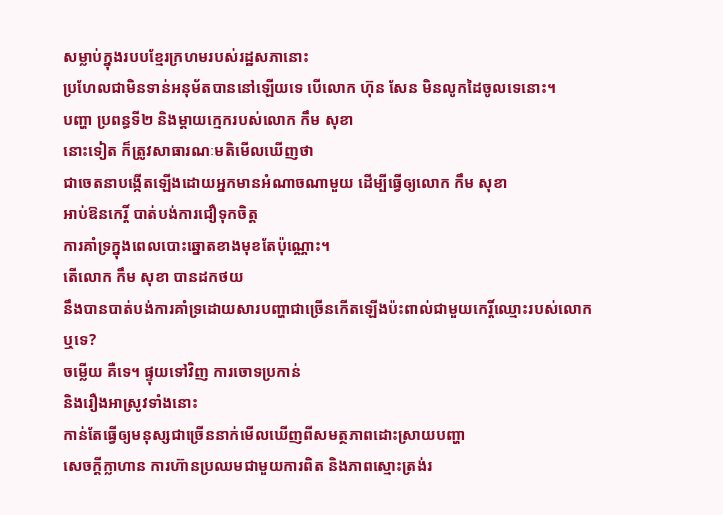សម្លាប់ក្នុងរបបខ្មែរក្រហមរបស់រដ្ឋសភានោះ
ប្រហែលជាមិនទាន់អនុម័តបាននៅឡើយទេ បើលោក ហ៊ុន សែន មិនលូកដៃចូលទេនោះ។
បញ្ហា ប្រពន្ធទី២ និងម្ដាយក្មេករបស់លោក កឹម សុខា
នោះទៀត ក៏ត្រូវសាធារណៈមតិមើលឃើញថា
ជាចេតនាបង្កើតឡើងដោយអ្នកមានអំណាចណាមួយ ដើម្បីធ្វើឲ្យលោក កឹម សុខា
អាប់ឱនកេរ្តិ៍ បាត់បង់ការជឿទុកចិត្ត
ការគាំទ្រក្នុងពេលបោះឆ្នោតខាងមុខតែប៉ុណ្ណោះ។
តើលោក កឹម សុខា បានដកថយ
នឹងបានបាត់បង់ការគាំទ្រដោយសារបញ្ហាជាច្រើនកើតឡើងប៉ះពាល់ជាមួយកេរ្តិ៍ឈ្មោះរបស់លោក
ឬទេ?
ចម្លើយ គឺទេ។ ផ្ទុយទៅវិញ ការចោទប្រកាន់
និងរឿងអាស្រូវទាំងនោះ
កាន់តែធ្វើឲ្យមនុស្សជាច្រើននាក់មើលឃើញពីសមត្ថភាពដោះស្រាយបញ្ហា
សេចក្ដីក្លាហាន ការហ៊ានប្រឈមជាមួយការពិត និងភាពស្មោះត្រង់រ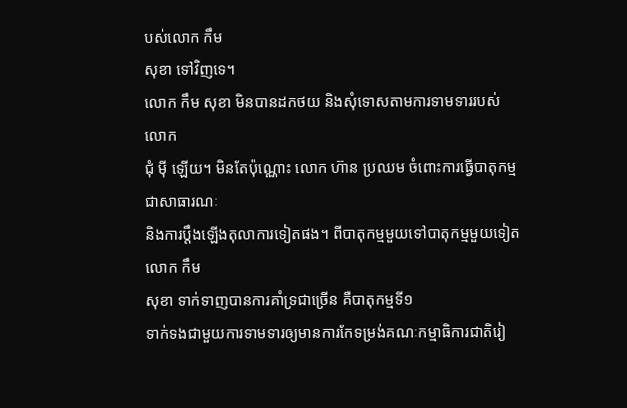បស់លោក កឹម
សុខា ទៅវិញទេ។
លោក កឹម សុខា មិនបានដកថយ និងសុំទោសតាមការទាមទាររបស់លោក
ជុំ ម៉ី ឡើយ។ មិនតែប៉ុណ្ណោះ លោក ហ៊ាន ប្រឈម ចំពោះការធ្វើបាតុកម្មជាសាធារណៈ
និងការប្ដឹងឡើងតុលាការទៀតផង។ ពីបាតុកម្មមួយទៅបាតុកម្មមួយទៀត លោក កឹម
សុខា ទាក់ទាញបានការគាំទ្រជាច្រើន គឺបាតុកម្មទី១
ទាក់ទងជាមួយការទាមទារឲ្យមានការកែទម្រង់គណៈកម្មាធិការជាតិរៀ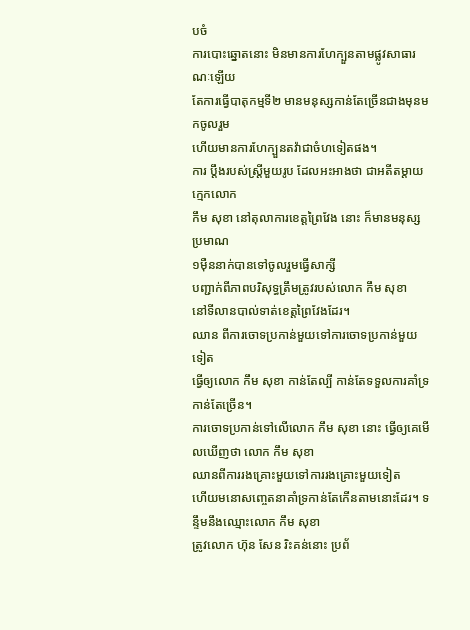បចំ
ការបោះឆ្នោតនោះ មិនមានការហែក្បួនតាមផ្លូវសាធារណៈឡើយ
តែការធ្វើបាតុកម្មទី២ មានមនុស្សកាន់តែច្រើនជាងមុនមកចូលរួម
ហើយមានការហែក្បួនតវ៉ាជាចំហទៀតផង។
ការ ប្ដឹងរបស់ស្ត្រីមួយរូប ដែលអះអាងថា ជាអតីតម្ដាយក្មេកលោក
កឹម សុខា នៅតុលាការខេត្តព្រៃវែង នោះ ក៏មានមនុស្សប្រមាណ
១ម៉ឺននាក់បានទៅចូលរួមធ្វើសាក្សី
បញ្ជាក់ពីភាពបរិសុទ្ធត្រឹមត្រូវរបស់លោក កឹម សុខា
នៅទីលានបាល់ទាត់ខេត្តព្រៃវែងដែរ។
ឈាន ពីការចោទប្រកាន់មួយទៅការចោទប្រកាន់មួយទៀត
ធ្វើឲ្យលោក កឹម សុខា កាន់តែល្បី កាន់តែទទួលការគាំទ្រកាន់តែច្រើន។
ការចោទប្រកាន់ទៅលើលោក កឹម សុខា នោះ ធ្វើឲ្យគេមើលឃើញថា លោក កឹម សុខា
ឈានពីការរងគ្រោះមួយទៅការរងគ្រោះមួយទៀត
ហើយមនោសញ្ចេតនាគាំទ្រកាន់តែកើនតាមនោះដែរ។ ទន្ទឹមនឹងឈ្មោះលោក កឹម សុខា
ត្រូវលោក ហ៊ុន សែន រិះគន់នោះ ប្រព័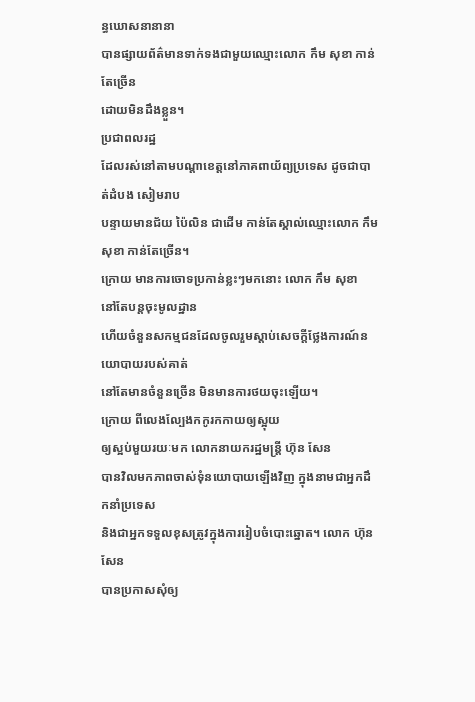ន្ធឃោសនានានា
បានផ្សាយព័ត៌មានទាក់ទងជាមួយឈ្មោះលោក កឹម សុខា កាន់តែច្រើន
ដោយមិនដឹងខ្លួន។
ប្រជាពលរដ្ឋ
ដែលរស់នៅតាមបណ្ដាខេត្តនៅភាគពាយ័ព្យប្រទេស ដូចជាបាត់ដំបង សៀមរាប
បន្ទាយមានជ័យ ប៉ៃលិន ជាដើម កាន់តែស្គាល់ឈ្មោះលោក កឹម សុខា កាន់តែច្រើន។
ក្រោយ មានការចោទប្រកាន់ខ្លះៗមកនោះ លោក កឹម សុខា
នៅតែបន្តចុះមូលដ្ឋាន
ហើយចំនួនសកម្មជនដែលចូលរួមស្ដាប់សេចក្ដីថ្លែងការណ៍នយោបាយរបស់គាត់
នៅតែមានចំនួនច្រើន មិនមានការថយចុះឡើយ។
ក្រោយ ពីលេងល្បែងកកូរកកាយឲ្យស្អុយ
ឲ្យស្អប់មួយរយៈមក លោកនាយករដ្ឋមន្ត្រី ហ៊ុន សែន
បានវិលមកភាពចាស់ទុំនយោបាយឡើងវិញ ក្នុងនាមជាអ្នកដឹកនាំប្រទេស
និងជាអ្នកទទួលខុសត្រូវក្នុងការរៀបចំបោះឆ្នោត។ លោក ហ៊ុន សែន
បានប្រកាសសុំឲ្យ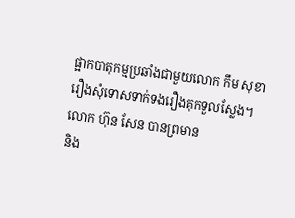ផ្អាកបាតុកម្មប្រឆាំងជាមួយលោក កឹម សុខា
រឿងសុំទោសទាក់ទងរឿងគុកទួលស្លែង។
លោក ហ៊ុន សែន បានព្រមាន
និង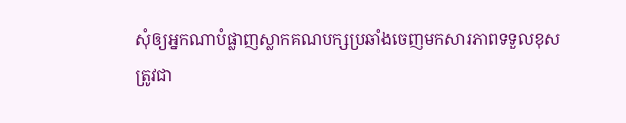សុំឲ្យអ្នកណាបំផ្លាញស្លាកគណបក្សប្រឆាំងចេញមកសារភាពទទួលខុស
ត្រូវជា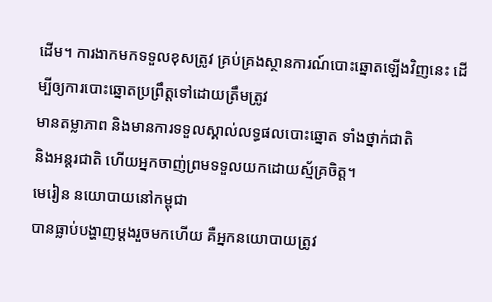ដើម។ ការងាកមកទទួលខុសត្រូវ គ្រប់គ្រងស្ថានការណ៍បោះឆ្នោតឡើងវិញនេះ ដើម្បីឲ្យការបោះឆ្នោតប្រព្រឹត្តទៅដោយត្រឹមត្រូវ
មានតម្លាភាព និងមានការទទួលស្គាល់លទ្ធផលបោះឆ្នោត ទាំងថ្នាក់ជាតិ
និងអន្តរជាតិ ហើយអ្នកចាញ់ព្រមទទួលយកដោយស្ម័គ្រចិត្ត។
មេរៀន នយោបាយនៅកម្ពុជា
បានធ្លាប់បង្ហាញម្ដងរួចមកហើយ គឺអ្នកនយោបាយត្រូវ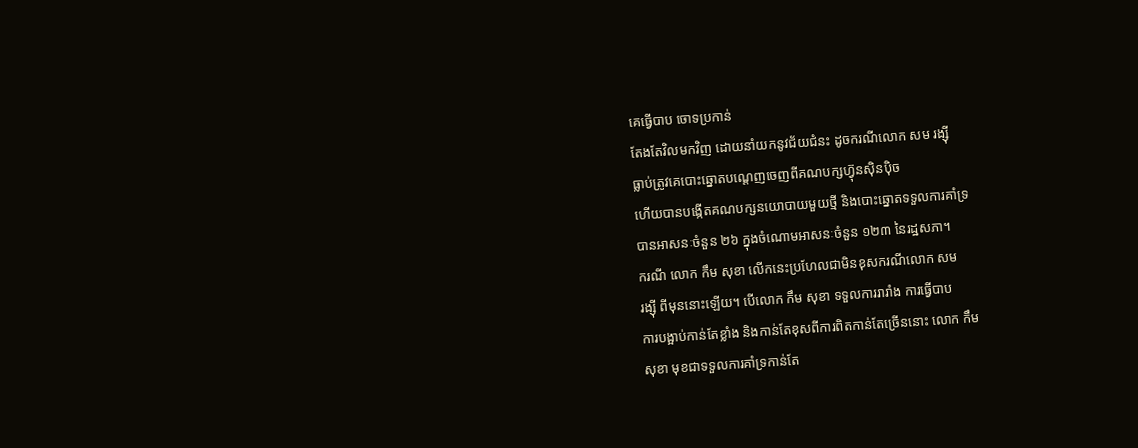គេធ្វើបាប ចោទប្រកាន់
តែងតែវិលមកវិញ ដោយនាំយកនូវជ័យជំនះ ដូចករណីលោក សម រង្ស៊ី
ធ្លាប់ត្រូវគេបោះឆ្នោតបណ្ដេញចេញពីគណបក្សហ៊្វុនស៊ិនប៉ិច
ហើយបានបង្កើតគណបក្សនយោបាយមួយថ្មី និងបោះឆ្នោតទទួលការគាំទ្រ
បានអាសនៈចំនួន ២៦ ក្នុងចំណោមអាសនៈចំនួន ១២៣ នៃរដ្ឋសភា។
ករណី លោក កឹម សុខា លើកនេះប្រហែលជាមិនខុសករណីលោក សម
រង្ស៊ី ពីមុននោះឡើយ។ បើលោក កឹម សុខា ទទួលការរារាំង ការធ្វើបាប
ការបង្អាប់កាន់តែខ្លាំង និងកាន់តែខុសពីការពិតកាន់តែច្រើននោះ លោក កឹម
សុខា មុខជាទទួលការគាំទ្រកាន់តែ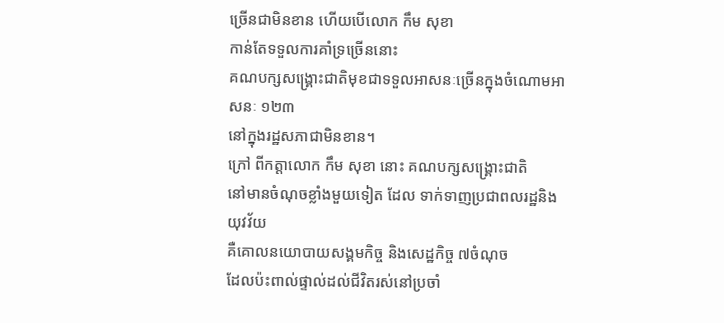ច្រើនជាមិនខាន ហើយបើលោក កឹម សុខា
កាន់តែទទួលការគាំទ្រច្រើននោះ
គណបក្សសង្គ្រោះជាតិមុខជាទទួលអាសនៈច្រើនក្នុងចំណោមអាសនៈ ១២៣
នៅក្នុងរដ្ឋសភាជាមិនខាន។
ក្រៅ ពីកត្តាលោក កឹម សុខា នោះ គណបក្សសង្គ្រោះជាតិ
នៅមានចំណុចខ្លាំងមួយទៀត ដែល ទាក់ទាញប្រជាពលរដ្ឋនិងយុវវ័យ
គឺគោលនយោបាយសង្គមកិច្ច និងសេដ្ឋកិច្ច ៧ចំណុច
ដែលប៉ះពាល់ផ្ទាល់ដល់ជីវិតរស់នៅប្រចាំ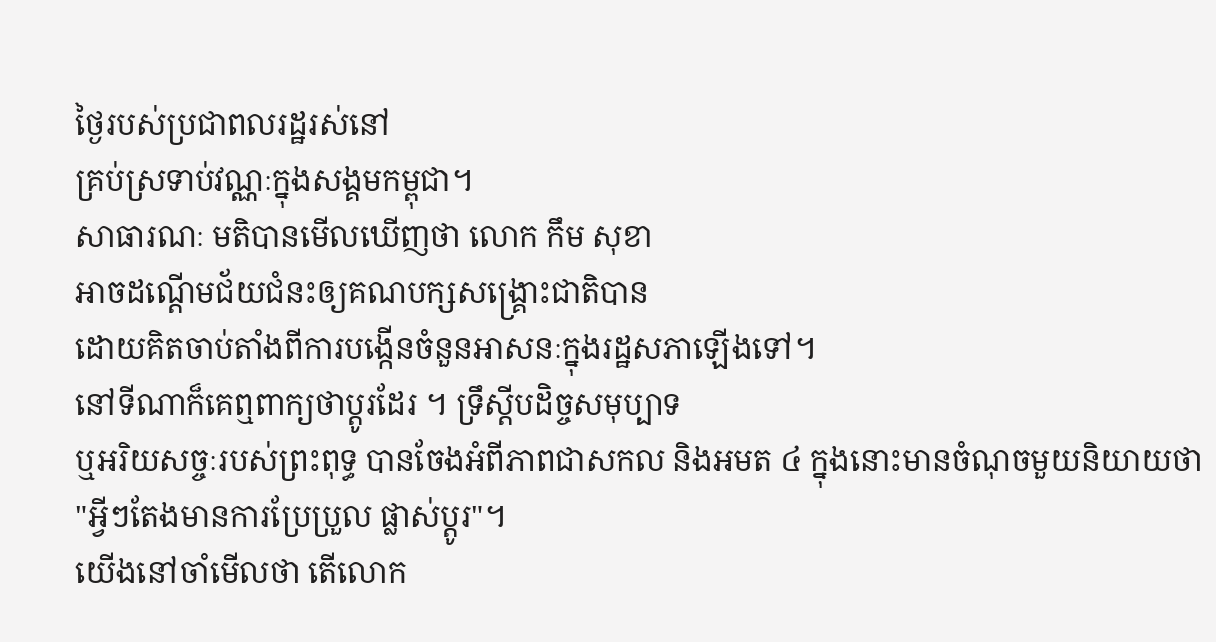ថ្ងៃរបស់ប្រជាពលរដ្ឋរស់នៅ
គ្រប់ស្រទាប់វណ្ណៈក្នុងសង្គមកម្ពុជា។
សាធារណៈ មតិបានមើលឃើញថា លោក កឹម សុខា
អាចដណ្ដើមជ័យជំនះឲ្យគណបក្សសង្គ្រោះជាតិបាន
ដោយគិតចាប់តាំងពីការបង្កើនចំនួនអាសនៈក្នុងរដ្ឋសភាឡើងទៅ។
នៅទីណាក៏គេឮពាក្យថាប្ដូរដែរ ។ ទ្រឹស្ដីបដិច្ចសមុប្បាទ
ឬអរិយសច្ចៈរបស់ព្រះពុទ្ធ បានចែងអំពីភាពជាសកល និងអមត ៤ ក្នុងនោះមានចំណុចមួយនិយាយថា
"អ្វីៗតែងមានការប្រែប្រួល ផ្លាស់ប្តូរ"។
យើងនៅចាំមើលថា តើលោក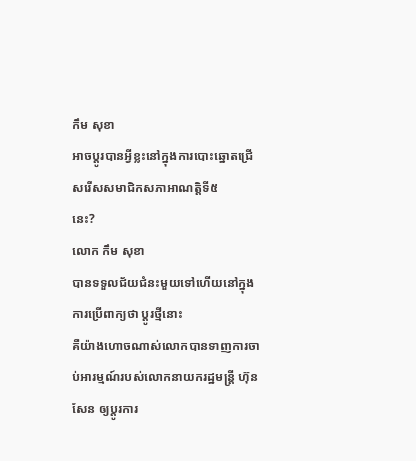កឹម សុខា
អាចប្ដូរបានអ្វីខ្លះនៅក្នុងការបោះឆ្នោតជ្រើសរើសសមាជិកសភាអាណត្តិទី៥
នេះ?
លោក កឹម សុខា
បានទទួលជ័យជំនះមួយទៅហើយនៅក្នុងការប្រើពាក្យថា ប្ដូរថ្មីនោះ
គឺយ៉ាងហោចណាស់លោកបានទាញការចាប់អារម្មណ៍របស់លោកនាយករដ្ឋមន្រ្តី ហ៊ុន
សែន ឲ្យប្ដូរការ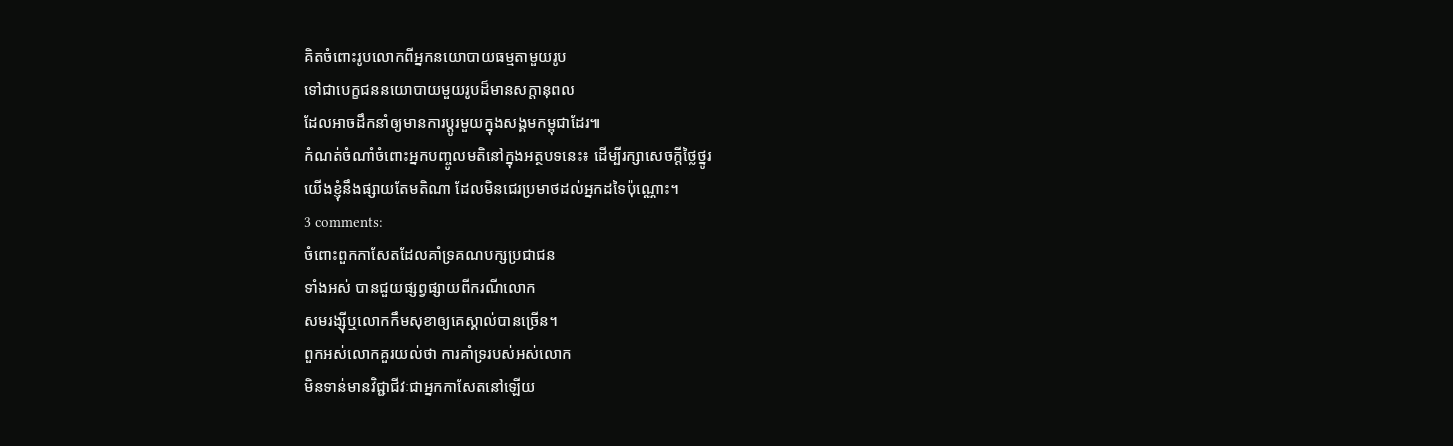គិតចំពោះរូបលោកពីអ្នកនយោបាយធម្មតាមួយរូប
ទៅជាបេក្ខជននយោបាយមួយរូបដ៏មានសក្តានុពល
ដែលអាចដឹកនាំឲ្យមានការប្ដូរមួយក្នុងសង្គមកម្ពុជាដែរ៕
កំណត់ចំណាំចំពោះអ្នកបញ្ចូលមតិនៅក្នុងអត្ថបទនេះ៖ ដើម្បីរក្សាសេចក្ដីថ្លៃថ្នូរ
យើងខ្ញុំនឹងផ្សាយតែមតិណា ដែលមិនជេរប្រមាថដល់អ្នកដទៃប៉ុណ្ណោះ។
3 comments:
ចំពោះពួកកាសែតដែលគាំទ្រគណបក្សប្រជាជន
ទាំងអស់ បានជួយផ្សព្វផ្សាយពីករណីលោក
សមរង្ស៊ីឬលោកកឹមសុខាឲ្យគេស្គាល់បានច្រើន។
ពួកអស់លោកគួរយល់ថា ការគាំទ្ររបស់អស់លោក
មិនទាន់មានវិជ្ជាជីវៈជាអ្នកកាសែតនៅឡើយ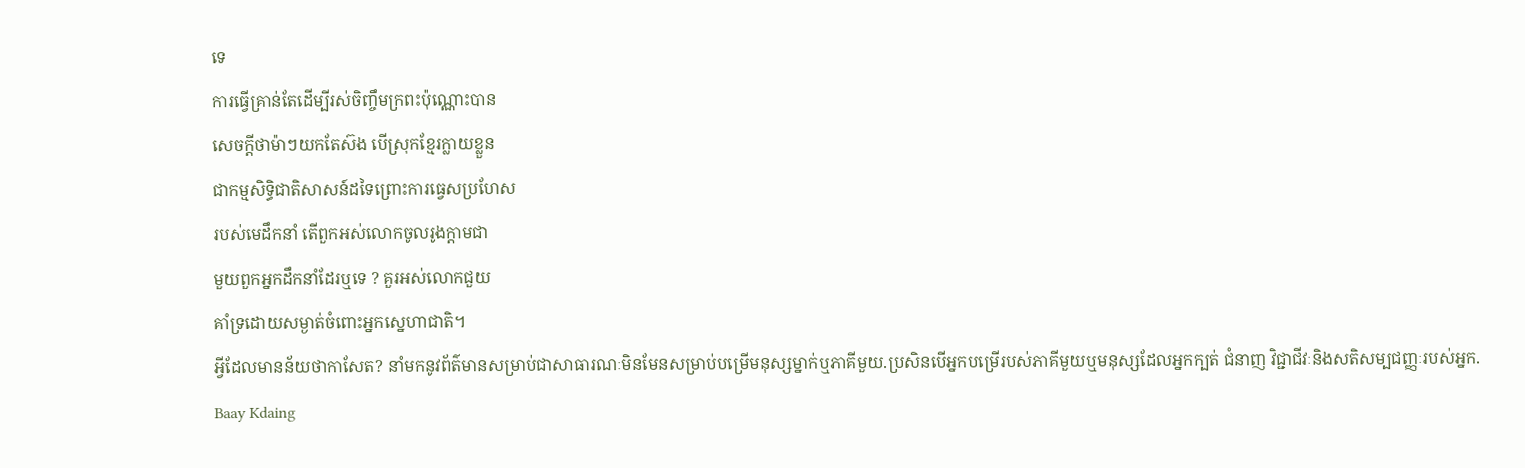ទេ
ការធ្វើគ្រាន់តែដើម្បីរស់ចិញ្ចឹមក្រពះប៉ុណ្ណោះបាន
សេចក្ដីថាម៉ាៗយកតែស៊ង បើស្រុកខ្មែរក្លាយខ្លួន
ជាកម្មសិទ្ធិជាតិសាសន៍ដទៃព្រោះការធ្វេសប្រហែស
របស់មេដឹកនាំ តើពួកអស់លោកចូលរូងក្ដាមជា
មួយពួកអ្នកដឹកនាំដែរឬទេ ? គួរអស់លោកជួយ
គាំទ្រដោយសម្ងាត់ចំពោះអ្នកស្នេហាជាតិ។
អ្វីដែលមានន័យថាកាសែត? នាំមកនូវព័ត៌មានសម្រាប់ជាសាធារណៈមិនមែនសម្រាប់បម្រើមនុស្សម្នាក់ឬភាគីមួយ.ប្រសិនបើអ្នកបម្រើរបស់ភាគីមួយឬមនុស្សដែលអ្នកក្បត់ ជំនាញ វិជ្ជាជីវៈនិងសតិសម្បជញ្ញៈរបស់អ្នក.
Baay Kdaing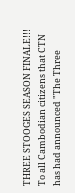THREE STOOGES SEASON FINALE!!!
To all Cambodian citizens that CTN has had announced "The Three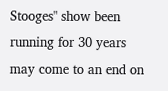Stooges" show been running for 30 years may come to an end on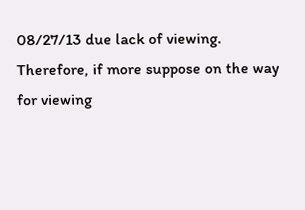08/27/13 due lack of viewing. Therefore, if more suppose on the way for viewing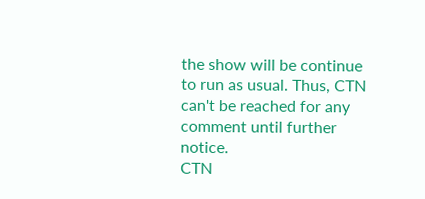the show will be continue to run as usual. Thus, CTN can't be reached for any comment until further notice.
CTN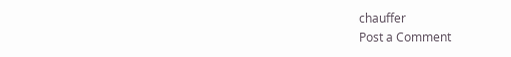chauffer
Post a Comment